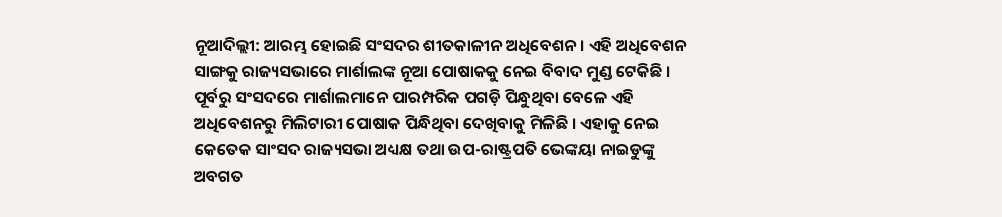ନୂଆଦିଲ୍ଲୀ: ଆରମ୍ଭ ହୋଇଛି ସଂସଦର ଶୀତକାଳୀନ ଅଧିବେଶନ । ଏହି ଅଧିବେଶନ ସାଙ୍ଗକୁ ରାଜ୍ୟସଭାରେ ମାର୍ଶାଲଙ୍କ ନୂଆ ପୋଷାକକୁ ନେଇ ବିବାଦ ମୁଣ୍ଡ ଟେକିଛି । ପୂର୍ବରୁ ସଂସଦରେ ମାର୍ଶାଲମାନେ ପାରମ୍ପରିକ ପଗଡ଼ି ପିନ୍ଧୁଥିବା ବେଳେ ଏହି ଅଧିବେଶନରୁ ମିଲିଟାରୀ ପୋଷାକ ପିନ୍ଧିଥିବା ଦେଖିବାକୁ ମିଳିଛି । ଏହାକୁ ନେଇ କେତେକ ସାଂସଦ ରାଜ୍ୟସଭା ଅଧ୍ୟକ୍ଷ ତଥା ଉପ-ରାଷ୍ଟ୍ରପତି ଭେଙ୍କୟା ନାଇଡୁଙ୍କୁ ଅବଗତ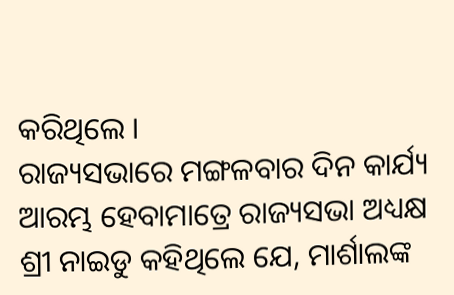କରିଥିଲେ ।
ରାଜ୍ୟସଭାରେ ମଙ୍ଗଳବାର ଦିନ କାର୍ଯ୍ୟ ଆରମ୍ଭ ହେବାମାତ୍ରେ ରାଜ୍ୟସଭା ଅଧ୍ୟକ୍ଷ ଶ୍ରୀ ନାଇଡୁ କହିଥିଲେ ଯେ, ମାର୍ଶାଲଙ୍କ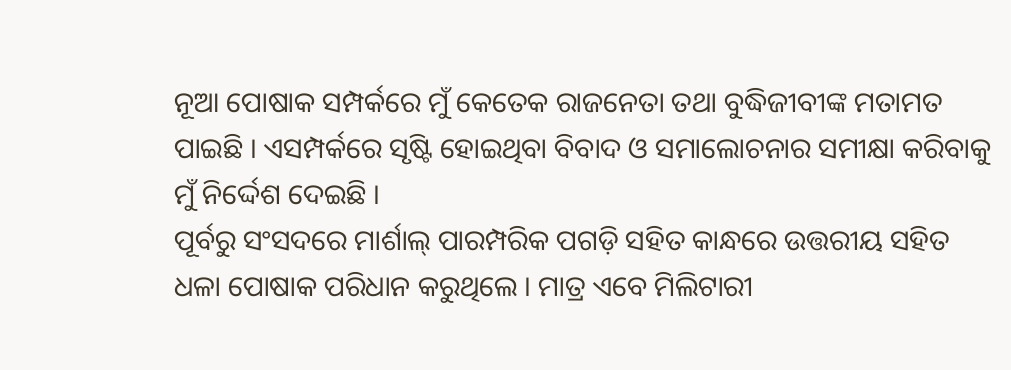ନୂଆ ପୋଷାକ ସମ୍ପର୍କରେ ମୁଁ କେତେକ ରାଜନେତା ତଥା ବୁଦ୍ଧିଜୀବୀଙ୍କ ମତାମତ ପାଇଛି । ଏସମ୍ପର୍କରେ ସୃଷ୍ଟି ହୋଇଥିବା ବିବାଦ ଓ ସମାଲୋଚନାର ସମୀକ୍ଷା କରିବାକୁ ମୁଁ ନିର୍ଦ୍ଦେଶ ଦେଇଛି ।
ପୂର୍ବରୁ ସଂସଦରେ ମାର୍ଶାଲ୍ ପାରମ୍ପରିକ ପଗଡ଼ି ସହିତ କାନ୍ଧରେ ଉତ୍ତରୀୟ ସହିତ ଧଳା ପୋଷାକ ପରିଧାନ କରୁଥିଲେ । ମାତ୍ର ଏବେ ମିଲିଟାରୀ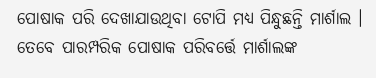ପୋଷାକ ପରି ଦେଖାଯାଉଥିବା ଟୋପି ମଧ୍ୟ ପିନ୍ଧୁଛନ୍ତି ମାର୍ଶାଲ । ତେବେ ପାରମ୍ପରିକ ପୋଷାକ ପରିବର୍ତ୍ତେ ମାର୍ଶାଲଙ୍କ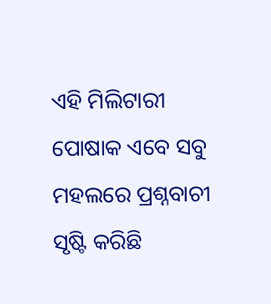ଏହି ମିଲିଟାରୀ ପୋଷାକ ଏବେ ସବୁ ମହଲରେ ପ୍ରଶ୍ନବାଚୀ ସୃଷ୍ଟି କରିଛି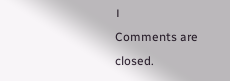।
Comments are closed.